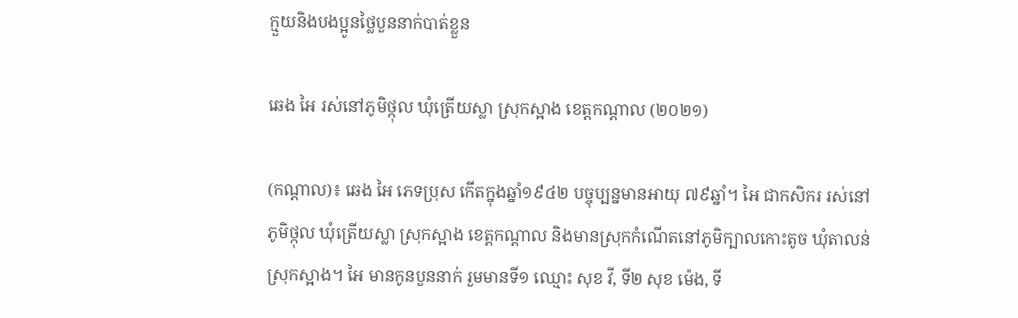ក្មួយនិងបងប្អូនថ្លៃបួននាក់បាត់ខ្លួន

ឆេង អៃ រស់នៅភូមិថ្កុល ឃុំត្រើយស្លា ស្រុកស្អាង ខេត្តកណ្ដាល (២០២១)

(កណ្ដាល)៖ ឆេង អៃ ភេទប្រុស កើតក្នុងឆ្នាំ១៩៤២ បច្ចុប្បន្នមានអាយុ ៧៩ឆ្នាំ។ អៃ ជាកសិករ រស់នៅភូមិថ្កុល ឃុំត្រើយស្លា ស្រុកស្អាង ខេត្តកណ្ដាល និងមានស្រុកកំណើតនៅភូមិក្បាលកោះតូច ឃុំតាលន់ ស្រុកស្អាង។ អៃ មានកូនបួននាក់ រួមមានទី១ ឈ្មោះ សុខ វី, ទី២ សុខ ម៉េង, ទី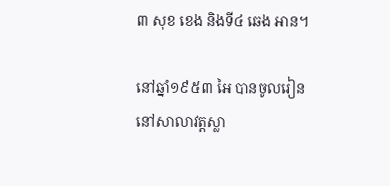៣ សុខ ខេង និងទី៤ ឆេង អាន។

នៅឆ្នាំ១៩៥៣ អៃ បានចូលរៀននៅសាលាវត្តស្លា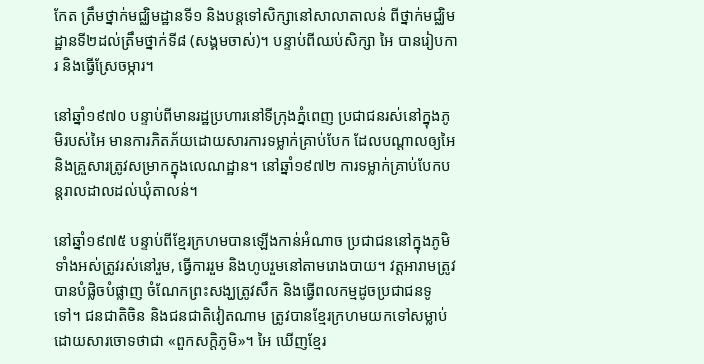កែត ត្រឹមថ្នាក់មជ្ឈិមដ្ឋានទី១ និងបន្តទៅសិក្សានៅសាលាតាលន់ ពីថ្នាក់មជ្ឈិមដ្ឋានទី២ដល់ត្រឹមថ្នាក់ទី៨ (សង្គមចាស់)។ បន្ទាប់ពីឈប់សិក្សា អៃ បានរៀបការ និងធ្វើស្រែចម្ការ។

នៅឆ្នាំ១៩៧០ បន្ទាប់ពីមានរដ្ឋប្រហារនៅទីក្រុងភ្នំពេញ ប្រជាជនរស់នៅក្នុងភូមិរបស់អៃ មានការភិតភ័យដោយសារការទម្លាក់គ្រាប់បែក ដែលបណ្តាលឲ្យអៃនិងគ្រួសារត្រូវសម្រាកក្នុងលេណដ្ឋាន។ នៅឆ្នាំ១៩៧២ ការទម្លាក់គ្រាប់បែកបន្តរាលដាលដល់ឃុំតាលន់។

នៅឆ្នាំ១៩៧៥ បន្ទាប់ពីខ្មែរក្រហមបានឡើងកាន់អំណាច ប្រជាជននៅក្នុងភូមិទាំងអស់ត្រូវរស់នៅរួម, ធ្វើការរួម និងហូបរួមនៅតាមរោងបាយ។ វត្តអារាមត្រូវបានបំផ្លិចបំផ្លាញ ចំណែកព្រះសង្ឃត្រូវសឹក និងធ្វើពលកម្មដូចប្រជាជនទូទៅ។ ជនជាតិចិន និងជនជាតិវៀតណាម ត្រូវបានខ្មែរក្រហមយកទៅសម្លាប់ ដោយសារចោទថាជា «ពួកសក្តិភូមិ»។ អៃ ឃើញខ្មែរ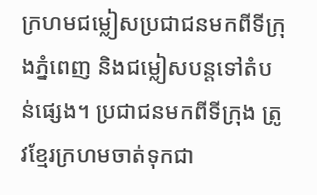ក្រហមជម្លៀសប្រជាជនមកពីទីក្រុងភ្នំពេញ និងជម្លៀសបន្តទៅតំបន់ផ្សេង។ ប្រជាជនមកពីទីក្រុង ត្រូវខ្មែរក្រហមចាត់ទុកជា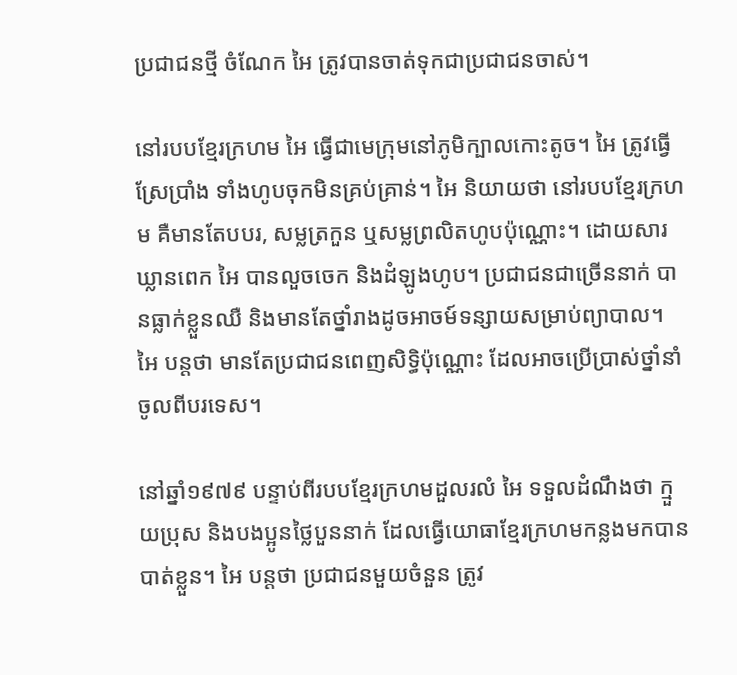ប្រជាជនថ្មី ចំណែក អៃ ត្រូវបានចាត់ទុកជាប្រជាជនចាស់។

នៅរបបខ្មែរក្រហម អៃ ធ្វើជាមេក្រុមនៅភូមិក្បាលកោះតូច។ អៃ ត្រូវធ្វើស្រែប្រាំង ទាំងហូបចុកមិនគ្រប់គ្រាន់។ អៃ និយាយថា នៅរបបខ្មែរក្រហម គឺមានតែបបរ, សម្លត្រកួន ឬសម្លព្រលិតហូបប៉ុណ្ណោះ។ ដោយសារឃ្លានពេក អៃ បានលួចចេក និងដំឡូងហូប។ ប្រជាជនជាច្រើននាក់ បានធ្លាក់ខ្លួនឈឺ និងមានតែថ្នាំរាងដូចអាចម៍ទន្សាយសម្រាប់ព្យាបាល។ អៃ បន្តថា មានតែប្រជាជនពេញសិទ្ធិប៉ុណ្ណោះ ដែលអាចប្រើប្រាស់ថ្នាំនាំចូលពីបរទេស។

នៅឆ្នាំ១៩៧៩ បន្ទាប់ពីរបបខ្មែរក្រហមដួលរលំ អៃ ទទួលដំណឹងថា ក្មួយប្រុស និងបងប្អូនថ្លៃបួននាក់ ដែលធ្វើយោធាខ្មែរក្រហមកន្លងមកបានបាត់ខ្លួន។ អៃ បន្តថា ប្រជាជនមួយចំនួន ត្រូវ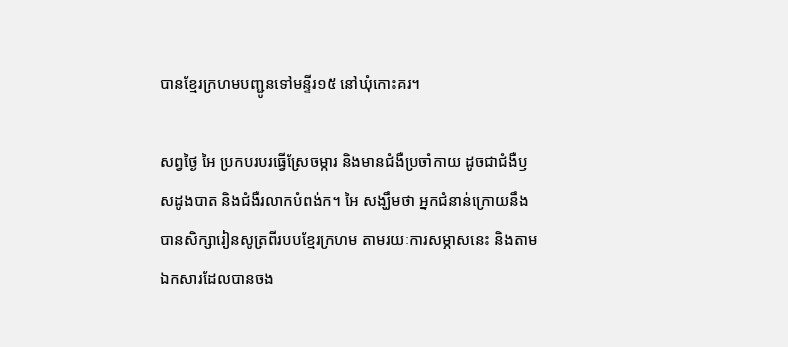បានខ្មែរក្រហមបញ្ជូនទៅមន្ទីរ១៥ នៅឃុំកោះគរ។

សព្វថ្ងៃ អៃ ប្រកបរបរធ្វើស្រែចម្ការ និងមានជំងឺប្រចាំកាយ ដូចជាជំងឺឫសដូងបាត និងជំងឺរលាកបំពង់ក។ អៃ សង្ឃឹមថា អ្នកជំនាន់ក្រោយនឹងបានសិក្សារៀនសូត្រពីរបបខ្មែរក្រហម តាមរយៈការសម្ភាសនេះ និងតាមឯកសារដែលបានចង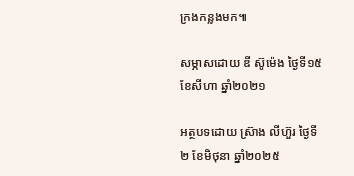ក្រងកន្លងមក៕

សម្ភាសដោយ ឌី ស៊ូម៉េង ថ្ងៃទី១៥ ខែសីហា ឆ្នាំ២០២១

អត្ថបទដោយ ស្រ៊ាង លីហ៊ួរ ថ្ងៃទី២ ខែមិថុនា ឆ្នាំ២០២៥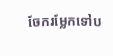ចែករម្លែកទៅប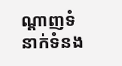ណ្តាញទំនាក់ទំនង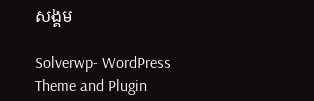សង្គម

Solverwp- WordPress Theme and Plugin